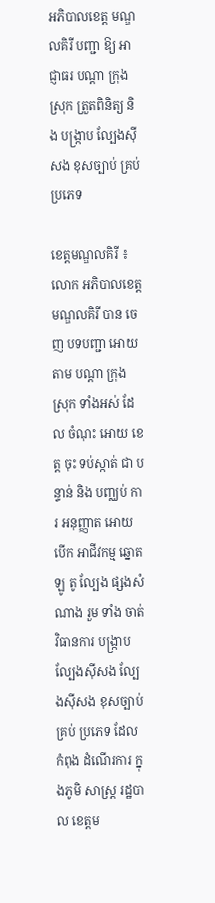អភិបាលខេត្ត មណ្ឌលគិរី បញ្ជា ឱ្យ អាជ្ញាធរ បណ្តា ក្រុង ស្រុក ត្រួតពិនិត្យ និង បង្ក្រាប ល្បែងស៊ីសង ខុសច្បាប់ គ្រប់ ប្រភេទ

ខេត្តមណ្ឌលគិរី ៖ លោក អភិបាលខេត្ត មណ្ឌលគិរី បាន ចេញ បទបញ្ជា អោយ តាម បណ្តា ក្រុង ស្រុក ទាំងអស់ ដែល ចំណុះ អោយ ខេត្ត ចុះ ទប់ស្កាត់ ជា បន្ទាន់ និង បញ្ឈប់ ការ អនុញ្ញាត អោយ បើក អាជីវកម្ម ឆ្នោត ឡូ តូ ល្បែង ផ្សងសំណាង រួម ទាំង ចាត់វិធានការ បង្ក្រាប ល្បែងស៊ីសង ល្បែងស៊ីសង ខុសច្បាប់ គ្រប់ ប្រភេទ ដែល កំពុង ដំណើរការ ក្នុងភូមិ សាស្ត្រ រដ្ឋបាល ខេត្តម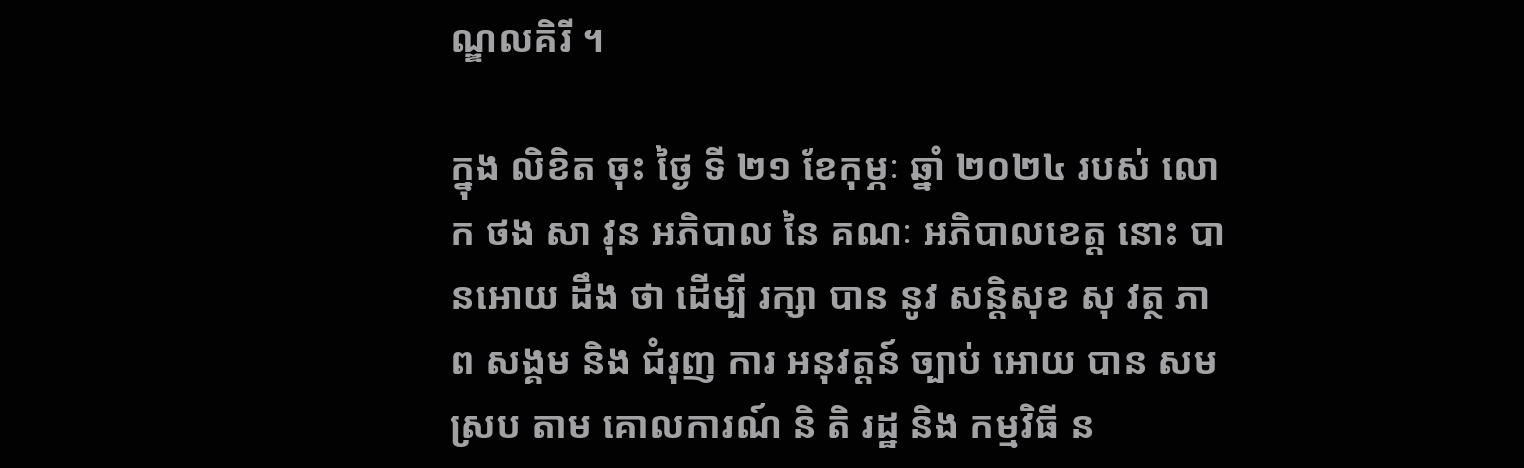ណ្ឌលគិរី ។

ក្នុង លិខិត ចុះ ថ្ងៃ ទី ២១ ខែកុម្ភៈ ឆ្នាំ ២០២៤ របស់ លោក ថង សា វុន អភិបាល នៃ គណៈ អភិបាលខេត្ត នោះ បានអោយ ដឹង ថា ដើម្បី រក្សា បាន នូវ សន្តិសុខ សុ វត្ថ ភាព សង្គម និង ជំរុញ ការ អនុវត្តន៍ ច្បាប់ អោយ បាន សម ស្រប តាម គោលការណ៍ និ តិ រដ្ឋ និង កម្មវិធី ន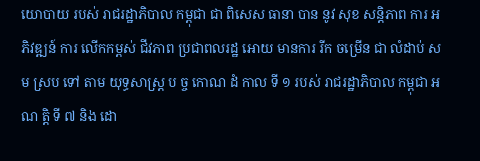យោបាយ របស់ រាជរដ្ឋាភិបាល កម្ពុជា ជា ពិសេស ធានា បាន នូវ សុខ សន្តិភាព ការ អភិវឌ្ឍន៍ ការ លើកកម្ពស់ ជីវភាព ប្រជាពលរដ្ឋ អោយ មានការ រីក ចម្រើន ជា លំដាប់ សម ស្រប ទៅ តាម យុទ្ធសាស្ត្រ ប ច្ច កោណ ដំ កាល ទី ១ របស់ រាជរដ្ឋាភិបាល កម្ពុជា អណ ត្តិ ទី ៧ និង ដោ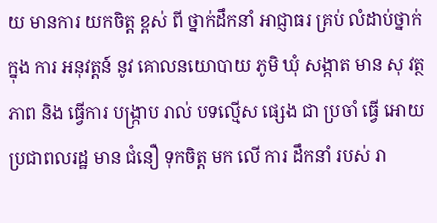យ មានការ យកចិត្ត ខ្ពស់ ពី ថ្នាក់ដឹកនាំ អាជ្ញាធរ គ្រប់ លំដាប់ថ្នាក់ ក្នុង ការ អនុវត្តន៍ នូវ គោលនយោបាយ ភូមិ ឃុំ សង្កាត មាន សុ វត្ថ ភាព និង ធ្វើការ បង្ក្រាប រាល់ បទល្មើស ផ្សេង ជា ប្រចាំ ធ្វើ អោយ ប្រជាពលរដ្ឋ មាន ជំនឿ ទុកចិត្ត មក លើ ការ ដឹកនាំ របស់ រា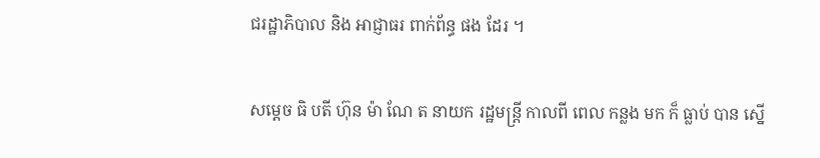ជរដ្ឋាភិបាល និង អាជ្ញាធរ ពាក់ព័ន្ធ ផង ដែរ ។

សម្តេច ធិ បតី ហ៊ុន ម៉ា ណែ ត នាយក រដ្ឋមន្ត្រី កាលពី ពេល កន្លង មក ក៏ ធ្លាប់ បាន ស្នើ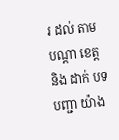រ ដល់ តាម បណ្តា ខេត្ត និង ដាក់ បទបញ្ជា យ៉ាង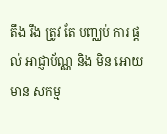តឹង រឹង ត្រូវ តែ បញ្ឈប់ ការ ផ្តល់ អាជ្ញាប័ណ្ណ និង មិន អោយ មាន សកម្ម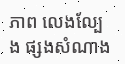ភាព លេងល្បែង ផ្សងសំណាង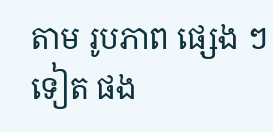តាម រូបភាព ផ្សេង ៗ ទៀត ផង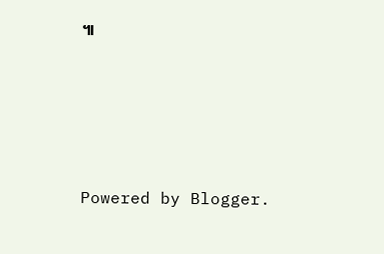៕






Powered by Blogger.